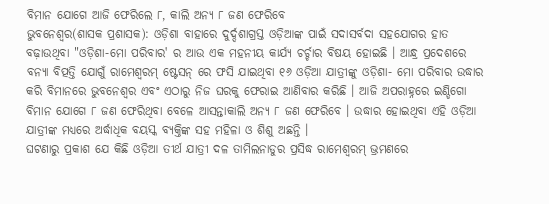ବିମାନ ଯୋଗେ ଆଜି ଫେରିଲେ ୮, କାଲି ଅନ୍ୟ ୮ ଜଣ ଫେରିବେ
ଭୁବନେଶ୍ୱର(ଶାସକ ପ୍ରଶାସକ): ଓଡ଼ିଶା ବାହାରେ ଦୁର୍ଦ୍ଦଶାଗ୍ରସ୍ତ ଓଡ଼ିଆଙ୍କ ପାଇଁ ସଦାସର୍ବଦା ସହଯୋଗର ହାତ ବଢ଼ାଉଥିବା "ଓଡ଼ିଶା-ମୋ ପରିବାର' ର ଆଉ ଏକ ମହନୀୟ କାର୍ଯ୍ୟ ଚର୍ଚ୍ଚାର ବିଷୟ ହୋଇଛି । ଆନ୍ଧ୍ର ପ୍ରଦେଶରେ ବନ୍ୟା ବିତ୍ପତ୍ତି ଯୋଗୁଁ ରାମେଶ୍ୱରମ୍ ଷ୍ଟେସନ୍ ରେ ଫସି ଯାଇଥିବା ୧୬ ଓଡ଼ିଆ ଯାତ୍ରୀଙ୍କୁ ଓଡ଼ିଶା- ମୋ ପରିବାର ଉଦ୍ଧାର କରି ବିମାନରେ ଭୁବନେଶ୍ୱର ଏବଂ ଏଠାରୁ ନିଜ ଘରକୁ ଫେରାଇ ଆଣିବାର କରିଛି । ଆଜି ଅପରାହ୍ନରେ ଇଣ୍ଡିଗୋ ବିମାନ ଯୋଗେ ୮ ଜଣ ଫେରିଥିବା ବେଳେ ଆସନ୍ତାକାଲି ଅନ୍ୟ ୮ ଜଣ ଫେରିବେ । ଉଦ୍ଧାର ହୋଇଥିବା ଏହି ଓଡ଼ିଆ ଯାତ୍ରୀଙ୍କ ମଧ୍ୟରେ ଅର୍ଦ୍ଧାଧିକ ବୟସ୍କ ବ୍ୟକ୍ତିଙ୍କ ସହ ମହିଳା ଓ ଶିଶୁ ଅଛନ୍ତି ।
ଘଟଣାରୁ ପ୍ରକାଶ ଯେ କିଛି ଓଡ଼ିଆ ତୀର୍ଥ ଯାତ୍ରୀ ଦଳ ତାମିଲନାଡୁର ପ୍ରସିଦ୍ଧ ରାମେଶ୍ୱରମ୍ ଭ୍ରମଣରେ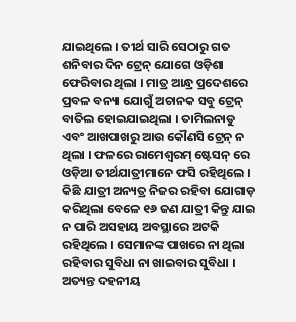ଯାଇଥିଲେ । ତୀର୍ଥ ସାରି ସେଠାରୁ ଗତ ଶନିବାର ଦିନ ଟ୍ରେନ୍ ଯୋଗେ ଓଡ଼ିଶା ଫେରିବାର ଥିଲା । ମାତ୍ର ଆନ୍ଧ୍ର ପ୍ରଦେଶରେ ପ୍ରବଳ ବନ୍ୟା ଯୋଗୁଁ ଅଚାନକ ସବୁ ଟ୍ରେନ୍ ବାତିଲ ହୋଇଯାଇଥିଲା । ତାମିଲନାଡୁ ଏବଂ ଆଖପାଖରୁ ଆଉ କୌଣସି ଟ୍ରେନ୍ ନ ଥିଲା । ଫଳରେ ରାମେଶ୍ୱରମ୍ ଷ୍ଟେସନ୍ ରେ ଓଡ଼ିଆ ତୀର୍ଥଯାତ୍ରୀମାନେ ଫସି ରହିଥିଲେ । କିଛି ଯାତ୍ରୀ ଅନ୍ୟତ୍ର ନିଜର ରହିବା ଯୋଗାଡ଼ କରିଥିଲା ବେଳେ ୧୬ ଜଣ ଯାତ୍ରୀ କିନ୍ତୁ ଯାଇ ନ ପାରି ଅସହାୟ ଅବସ୍ଥାରେ ଅଟକି ରହିଥିଲେ । ସେମାନଙ୍କ ପାଖରେ ନା ଥିଲା ରହିବାର ସୁବିଧା ନା ଖାଇବାର ସୁବିଧା । ଅତ୍ୟନ୍ତ ଦହନୀୟ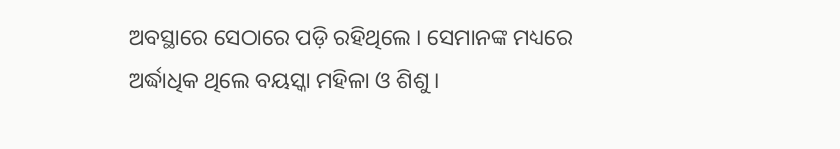ଅବସ୍ଥାରେ ସେଠାରେ ପଡ଼ି ରହିଥିଲେ । ସେମାନଙ୍କ ମଧ୍ୟରେ ଅର୍ଦ୍ଧାଧିକ ଥିଲେ ବୟସ୍କା ମହିଳା ଓ ଶିଶୁ ।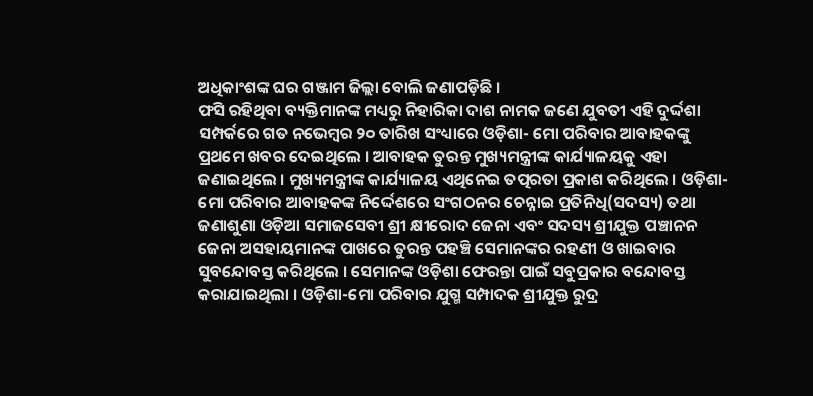ଅଧିକାଂଶଙ୍କ ଘର ଗଞ୍ଜାମ ଜିଲ୍ଲା ବୋଲି ଜଣାପଡ଼ିଛି ।
ଫସି ରହିଥିବା ବ୍ୟକ୍ତିମାନଙ୍କ ମଧ୍ୟରୁ ନିହାରିକା ଦାଶ ନାମକ ଜଣେ ଯୁବତୀ ଏହି ଦୁର୍ଦ୍ଦଶା ସମ୍ପର୍କରେ ଗତ ନଭେମ୍ବର ୨୦ ତାରିଖ ସଂଧ୍ୟାରେ ଓଡ଼ିଶା- ମୋ ପରିବାର ଆବାହକଙ୍କୁ ପ୍ରଥମେ ଖବର ଦେଇଥିଲେ । ଆବାହକ ତୁରନ୍ତ ମୁଖ୍ୟମନ୍ତ୍ରୀଙ୍କ କାର୍ଯ୍ୟାଳୟକୁ ଏହା ଜଣାଇଥିଲେ । ମୁଖ୍ୟମନ୍ତ୍ରୀଙ୍କ କାର୍ଯ୍ୟାଳୟ ଏଥିନେଇ ତତ୍ପରତା ପ୍ରକାଶ କରିଥିଲେ । ଓଡ଼ିଶା-ମୋ ପରିବାର ଆବାହକଙ୍କ ନିର୍ଦ୍ଦେଶରେ ସଂଗଠନର ଚେନ୍ନାଇ ପ୍ରତିନିଧି(ସଦସ୍ୟ) ତଥା ଜଣାଶୁଣା ଓଡ଼ିଆ ସମାଜସେବୀ ଶ୍ରୀ କ୍ଷୀରୋଦ ଜେନା ଏବଂ ସଦସ୍ୟ ଶ୍ରୀଯୁକ୍ତ ପଞ୍ଚାନନ ଜେନା ଅସହାୟମାନଙ୍କ ପାଖରେ ତୁରନ୍ତ ପହଞ୍ଚି ସେମାନଙ୍କର ରହଣୀ ଓ ଖାଇବାର ସୁବନ୍ଦୋବସ୍ତ କରିଥିଲେ । ସେମାନଙ୍କ ଓଡ଼ିଶା ଫେରନ୍ତା ପାଇଁ ସବୁପ୍ରକାର ବନ୍ଦୋବସ୍ତ କରାଯାଇଥିଲା । ଓଡ଼ିଶା-ମୋ ପରିବାର ଯୁଗ୍ମ ସମ୍ପାଦକ ଶ୍ରୀଯୁକ୍ତ ରୁଦ୍ର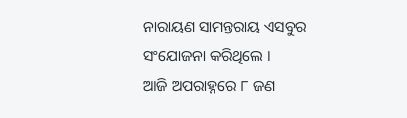ନାରାୟଣ ସାମନ୍ତରାୟ ଏସବୁର ସଂଯୋଜନା କରିଥିଲେ ।
ଆଜି ଅପରାହ୍ନରେ ୮ ଜଣ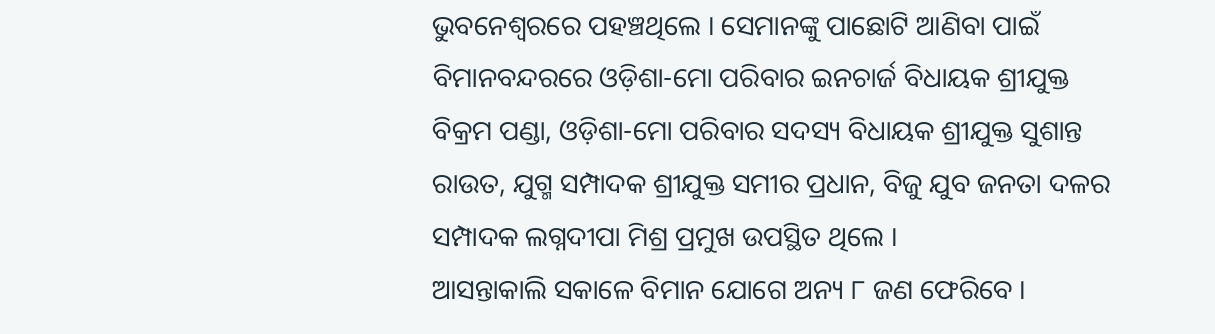ଭୁବନେଶ୍ୱରରେ ପହଞ୍ଚଥିଲେ । ସେମାନଙ୍କୁ ପାଛୋଟି ଆଣିବା ପାଇଁ ବିମାନବନ୍ଦରରେ ଓଡ଼ିଶା-ମୋ ପରିବାର ଇନଚାର୍ଜ ବିଧାୟକ ଶ୍ରୀଯୁକ୍ତ ବିକ୍ରମ ପଣ୍ଡା, ଓଡ଼ିଶା-ମୋ ପରିବାର ସଦସ୍ୟ ବିଧାୟକ ଶ୍ରୀଯୁକ୍ତ ସୁଶାନ୍ତ ରାଉତ, ଯୁଗ୍ମ ସମ୍ପାଦକ ଶ୍ରୀଯୁକ୍ତ ସମୀର ପ୍ରଧାନ, ବିଜୁ ଯୁବ ଜନତା ଦଳର ସମ୍ପାଦକ ଲଗ୍ନଦୀପା ମିଶ୍ର ପ୍ରମୁଖ ଉପସ୍ଥିତ ଥିଲେ ।
ଆସନ୍ତାକାଲି ସକାଳେ ବିମାନ ଯୋଗେ ଅନ୍ୟ ୮ ଜଣ ଫେରିବେ ।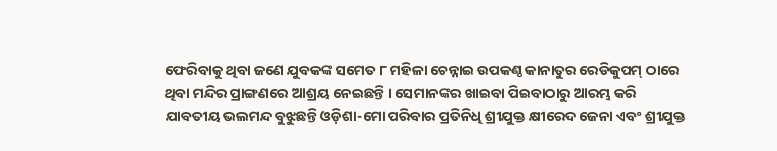ଫେରିବାକୁ ଥିବା ଜଣେ ଯୁବକଙ୍କ ସମେତ ୮ ମହିଳା ଚେନ୍ନାଇ ଉପକଣ୍ଠ କାନାତୁର ରେଡିକୁପମ୍ ଠାରେ ଥିବା ମନ୍ଦିର ପ୍ରାଙ୍ଗଣରେ ଆଶ୍ରୟ ନେଇଛନ୍ତି । ସେମାନଙ୍କର ଖାଇବା ପିଇବାଠାରୁ ଆରମ୍ଭ କରି ଯାବତୀୟ ଭଲମନ୍ଦ ବୁଝୁଛନ୍ତି ଓଡ଼ିଶା-ମୋ ପରିବାର ପ୍ରତିନିଧି ଶ୍ରୀଯୁକ୍ତ କ୍ଷୀରେଦ ଜେନା ଏବଂ ଶ୍ରୀଯୁକ୍ତ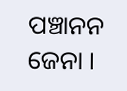ପଞ୍ଚାନନ ଜେନା ।